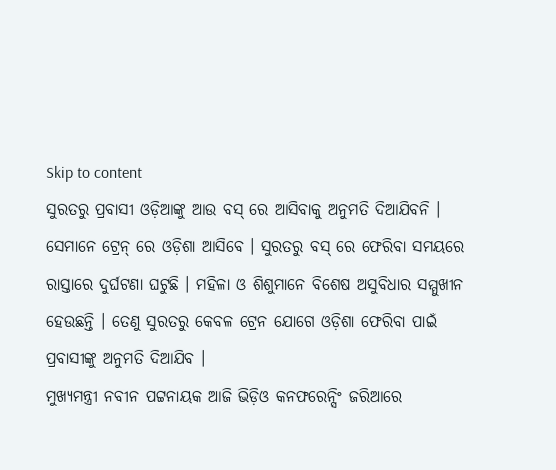Skip to content
ସୁରତରୁ ପ୍ରବାସୀ ଓଡ଼ିଆଙ୍କୁ ଆଉ ବସ୍ ରେ ଆସିବାକୁ ଅନୁମତି ଦିଆଯିବନି । ସେମାନେ ଟ୍ରେନ୍ ରେ ଓଡ଼ିଶା ଆସିବେ । ସୁରତରୁ ବସ୍ ରେ ଫେରିବା ସମୟରେ ରାସ୍ତାରେ ଦୁର୍ଘଟଣା ଘଟୁଛି । ମହିଳା ଓ ଶିଶୁମାନେ ବିଶେଷ ଅସୁବିଧାର ସମ୍ମୁଖୀନ ହେଉଛନ୍ତି । ତେଣୁ ସୁରତରୁ କେବଳ ଟ୍ରେନ ଯୋଗେ ଓଡ଼ିଶା ଫେରିବା ପାଇଁ ପ୍ରବାସୀଙ୍କୁ ଅନୁମତି ଦିଆଯିବ ।
ମୁଖ୍ୟମନ୍ତ୍ରୀ ନବୀନ ପଟ୍ଟନାୟକ ଆଜି ଭିଡ଼ିଓ କନଫରେନ୍ସିଂ ଜରିଆରେ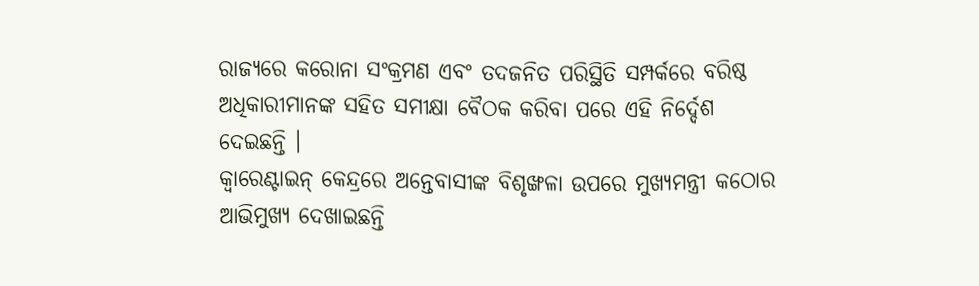ରାଜ୍ୟରେ କରୋନା ସଂକ୍ରମଣ ଏବଂ ତଦଜନିତ ପରିସ୍ଥିତି ସମ୍ପର୍କରେ ବରିଷ୍ଠ ଅଧିକାରୀମାନଙ୍କ ସହିତ ସମୀକ୍ଷା ବୈଠକ କରିବା ପରେ ଏହି ନିର୍ଦ୍ଦେଶ ଦେଇଛନ୍ତି ।
କ୍ୱାରେଣ୍ଟାଇନ୍ କେନ୍ଦ୍ରରେ ଅନ୍ତେବାସୀଙ୍କ ବିଶୃଙ୍ଖଳା ଉପରେ ମୁଖ୍ୟମନ୍ତ୍ରୀ କଠୋର ଆଭିମୁଖ୍ୟ ଦେଖାଇଛନ୍ତି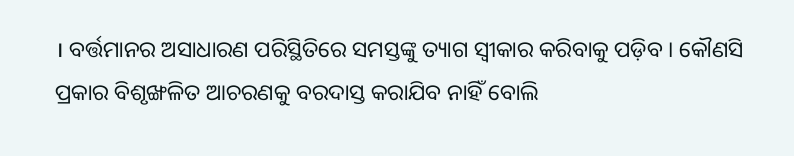। ବର୍ତ୍ତମାନର ଅସାଧାରଣ ପରିସ୍ଥିତିରେ ସମସ୍ତଙ୍କୁ ତ୍ୟାଗ ସ୍ୱୀକାର କରିବାକୁ ପଡ଼ିବ । କୌଣସି ପ୍ରକାର ବିଶୃଙ୍ଖଳିତ ଆଚରଣକୁ ବରଦାସ୍ତ କରାଯିବ ନାହିଁ ବୋଲି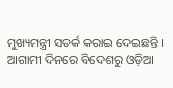ମୁଖ୍ୟମନ୍ତ୍ରୀ ସତର୍କ କରାଇ ଦେଇଛନ୍ତି ।
ଆଗାମୀ ଦିନରେ ବିଦେଶରୁ ଓଡ଼ିଆ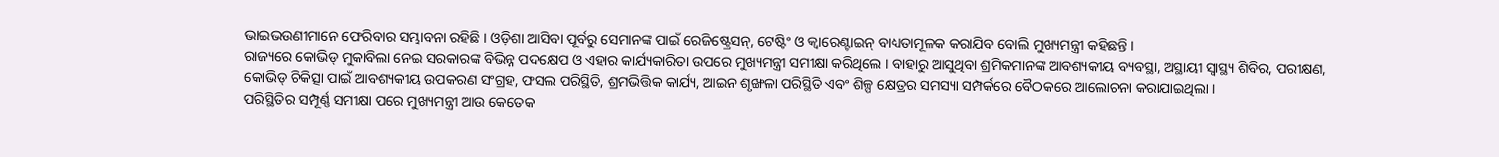ଭାଇଭଉଣୀମାନେ ଫେରିବାର ସମ୍ଭାବନା ରହିଛି । ଓଡ଼ିଶା ଆସିବା ପୂର୍ବରୁ ସେମାନଙ୍କ ପାଇଁ ରେଜିଷ୍ଟ୍ରେସନ୍, ଟେଷ୍ଟିଂ ଓ କ୍ୱାରେଣ୍ଟାଇନ୍ ବାଧ୍ୟତାମୂଳକ କରାଯିବ ବୋଲି ମୁଖ୍ୟମନ୍ତ୍ରୀ କହିଛନ୍ତି ।
ରାଜ୍ୟରେ କୋଭିଡ୍ ମୁକାବିଲା ନେଇ ସରକାରଙ୍କ ବିଭିନ୍ନ ପଦକ୍ଷେପ ଓ ଏହାର କାର୍ଯ୍ୟକାରିତା ଉପରେ ମୁଖ୍ୟମନ୍ତ୍ରୀ ସମୀକ୍ଷା କରିଥିଲେ । ବାହାରୁ ଆସୁଥିବା ଶ୍ରମିକମାନଙ୍କ ଆବଶ୍ୟକୀୟ ବ୍ୟବସ୍ଥା, ଅସ୍ଥାୟୀ ସ୍ୱାସ୍ଥ୍ୟ ଶିବିର, ପରୀକ୍ଷଣ, କୋଭିଡ୍ ଚିକିତ୍ସା ପାଇଁ ଆବଶ୍ୟକୀୟ ଉପକରଣ ସଂଗ୍ରହ, ଫସଲ ପରିସ୍ଥିତି, ଶ୍ରମଭିତ୍ତିକ କାର୍ଯ୍ୟ, ଆଇନ ଶୃଙ୍ଖଳା ପରିସ୍ଥିତି ଏବଂ ଶିଳ୍ପ କ୍ଷେତ୍ରର ସମସ୍ୟା ସମ୍ପର୍କରେ ବୈଠକରେ ଆଲୋଚନା କରାଯାଇଥିଲା ।
ପରିସ୍ଥିତିର ସମ୍ପୂର୍ଣ୍ଣ ସମୀକ୍ଷା ପରେ ମୁଖ୍ୟମନ୍ତ୍ରୀ ଆଉ କେତେକ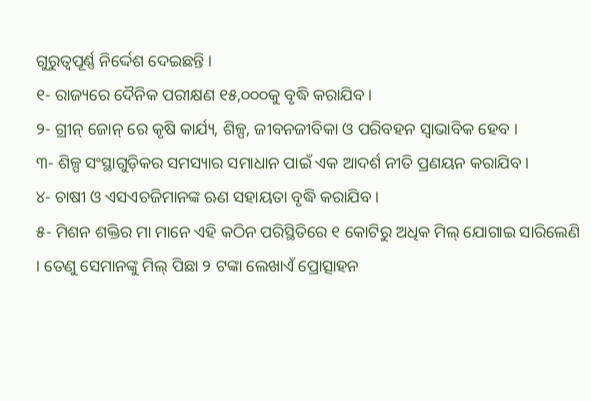ଗୁରୁତ୍ୱପୂର୍ଣ୍ଣ ନିର୍ଦ୍ଦେଶ ଦେଇଛନ୍ତି ।
୧- ରାଜ୍ୟରେ ଦୈନିକ ପରୀକ୍ଷଣ ୧୫,୦୦୦କୁ ବୃଦ୍ଧି କରାଯିବ ।
୨- ଗ୍ରୀନ୍ ଜୋନ୍ ରେ କୃଷି କାର୍ଯ୍ୟ, ଶିଳ୍ପ, ଜୀବନଜୀବିକା ଓ ପରିବହନ ସ୍ୱାଭାବିକ ହେବ ।
୩- ଶିଳ୍ପ ସଂସ୍ଥାଗୁଡ଼ିକର ସମସ୍ୟାର ସମାଧାନ ପାଇଁ ଏକ ଆଦର୍ଶ ନୀତି ପ୍ରଣୟନ କରାଯିବ ।
୪- ଚାଷୀ ଓ ଏସଏଚଜିମାନଙ୍କ ଋଣ ସହାୟତା ବୃଦ୍ଧି କରାଯିବ ।
୫- ମିଶନ ଶକ୍ତିର ମା ମାନେ ଏହି କଠିନ ପରିସ୍ଥିତିରେ ୧ କୋଟିରୁ ଅଧିକ ମିଲ୍ ଯୋଗାଇ ସାରିଲେଣି । ତେଣୁ ସେମାନଙ୍କୁ ମିଲ୍ ପିଛା ୨ ଟଙ୍କା ଲେଖାଏଁ ପ୍ରୋତ୍ସାହନ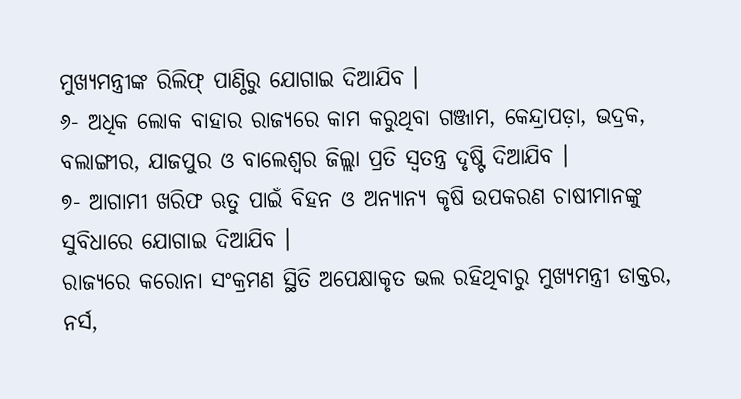ମୁଖ୍ୟମନ୍ତ୍ରୀଙ୍କ ରିଲିଫ୍ ପାଣ୍ଠିରୁ ଯୋଗାଇ ଦିଆଯିବ ।
୬- ଅଧିକ ଲୋକ ବାହାର ରାଜ୍ୟରେ କାମ କରୁଥିବା ଗଞ୍ଜାମ, କେନ୍ଦ୍ରାପଡ଼ା, ଭଦ୍ରକ, ବଲାଙ୍ଗୀର, ଯାଜପୁର ଓ ବାଲେଶ୍ୱର ଜିଲ୍ଲା ପ୍ରତି ସ୍ୱତନ୍ତ୍ର ଦୃଷ୍ଟି ଦିଆଯିବ ।
୭- ଆଗାମୀ ଖରିଫ ଋତୁ ପାଇଁ ବିହନ ଓ ଅନ୍ୟାନ୍ୟ କୃଷି ଉପକରଣ ଚାଷୀମାନଙ୍କୁ ସୁବିଧାରେ ଯୋଗାଇ ଦିଆଯିବ ।
ରାଜ୍ୟରେ କରୋନା ସଂକ୍ରମଣ ସ୍ଥିତି ଅପେକ୍ଷାକୃତ ଭଲ ରହିଥିବାରୁ ମୁଖ୍ୟମନ୍ତ୍ରୀ ଡାକ୍ତର, ନର୍ସ,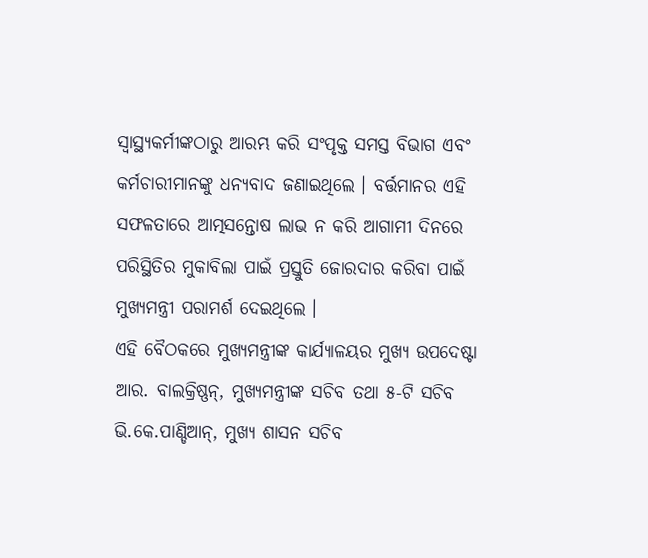ସ୍ୱାସ୍ଥ୍ୟକର୍ମୀଙ୍କଠାରୁ ଆରମ୍ଭ କରି ସଂପୃକ୍ତ ସମସ୍ତ ବିଭାଗ ଏବଂ କର୍ମଚାରୀମାନଙ୍କୁ ଧନ୍ୟବାଦ ଜଣାଇଥିଲେ । ବର୍ତ୍ତମାନର ଏହି ସଫଳତାରେ ଆତ୍ମସନ୍ତୋଷ ଲାଭ ନ କରି ଆଗାମୀ ଦିନରେ ପରିସ୍ଥିତିର ମୁକାବିଲା ପାଇଁ ପ୍ରସ୍ତୁତି ଜୋରଦାର କରିବା ପାଇଁ ମୁଖ୍ୟମନ୍ତ୍ରୀ ପରାମର୍ଶ ଦେଇଥିଲେ ।
ଏହି ବୈଠକରେ ମୁଖ୍ୟମନ୍ତ୍ରୀଙ୍କ କାର୍ଯ୍ୟାଳୟର ମୁଖ୍ୟ ଉପଦେଷ୍ଟା ଆର. ବାଲକ୍ରିଷ୍ଣନ୍, ମୁଖ୍ୟମନ୍ତ୍ରୀଙ୍କ ସଚିବ ତଥା ୫-ଟି ସଚିବ ଭି.କେ.ପାଣ୍ଡିଆନ୍, ମୁଖ୍ୟ ଶାସନ ସଚିବ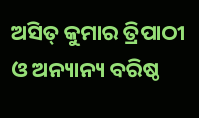ଅସିତ୍ କୁମାର ତ୍ରିପାଠୀ ଓ ଅନ୍ୟାନ୍ୟ ବରିଷ୍ଠ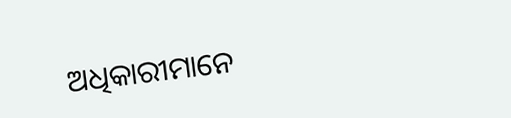ଅଧିକାରୀମାନେ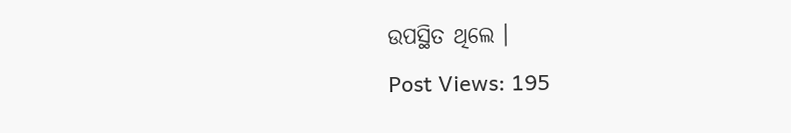ଉପସ୍ଥିତ ଥିଲେ ।
Post Views: 195